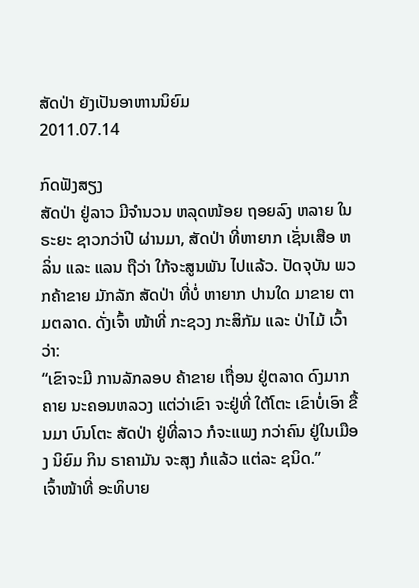ສັດປ່າ ຍັງເປັນອາຫານນິຍົມ
2011.07.14

ກົດຟັງສຽງ
ສັດປ່າ ຢູ່ລາວ ມີຈຳນວນ ຫລຸດໜ້ອຍ ຖອຍລົງ ຫລາຍ ໃນຣະຍະ ຊາວກວ່າປີ ຜ່ານມາ, ສັດປ່າ ທີ່ຫາຍາກ ເຊັ່ນເສືອ ຫລິ່ນ ແລະ ແລນ ຖືວ່າ ໃກ້ຈະສູນພັນ ໄປແລ້ວ. ປັດຈຸບັນ ພວກຄ້າຂາຍ ມັກລັກ ສັດປ່າ ທີ່ບໍ່ ຫາຍາກ ປານໃດ ມາຂາຍ ຕາມຕລາດ. ດັ່ງເຈົ້າ ໜ້າທີ່ ກະຊວງ ກະສິກັມ ແລະ ປ່າໄມ້ ເວົ້າວ່າ:
“ເຂົາຈະມີ ການລັກລອບ ຄ້າຂາຍ ເຖື່ອນ ຢູ່ຕລາດ ດົງມາກຄາຍ ນະຄອນຫລວງ ແຕ່ວ່າເຂົາ ຈະຢູ່ທີ່ ໃຕ້ໂຕະ ເຂົາບໍ່ເອົາ ຂື້ນມາ ບົນໂຕະ ສັດປ່າ ຢູ່ທີ່ລາວ ກໍຈະແພງ ກວ່າຄົນ ຢູ່ໃນເມືອງ ນິຍົມ ກິນ ຣາຄາມັນ ຈະສຸງ ກໍແລ້ວ ແຕ່ລະ ຊນິດ.”
ເຈົ້າໜ້າທີ່ ອະທິບາຍ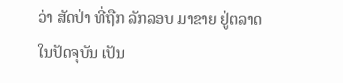ວ່າ ສັດປ່າ ທີ່ຖືກ ລັກລອບ ມາຂາຍ ຢູ່ຕລາດ ໃນປັດຈຸບັນ ເປັນ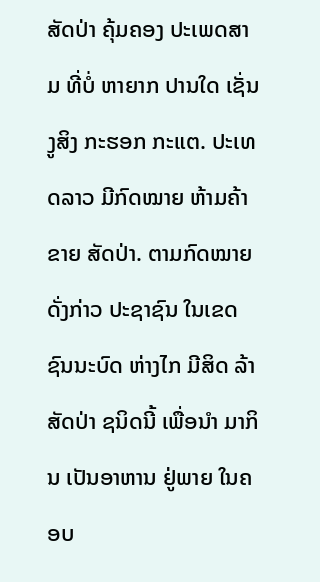ສັດປ່າ ຄຸ້ມຄອງ ປະເພດສາມ ທີ່ບໍ່ ຫາຍາກ ປານໃດ ເຊັ່ນງູສິງ ກະຮອກ ກະແຕ. ປະເທດລາວ ມີກົດໝາຍ ຫ້າມຄ້າຂາຍ ສັດປ່າ. ຕາມກົດໝາຍ ດັ່ງກ່າວ ປະຊາຊົນ ໃນເຂດ ຊົນນະບົດ ຫ່າງໄກ ມີສິດ ລ້າສັດປ່າ ຊນິດນີ້ ເພື່ອນຳ ມາກິນ ເປັນອາຫານ ຢູ່ພາຍ ໃນຄອບ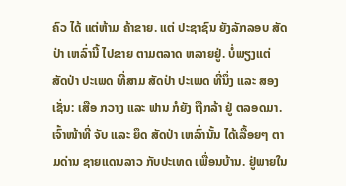ຄົວ ໄດ້ ແຕ່ຫ້າມ ຄ້າຂາຍ. ແຕ່ ປະຊາຊົນ ຍັງລັກລອບ ສັດປ່າ ເຫລົ່ານີ້ ໄປຂາຍ ຕາມຕລາດ ຫລາຍຢູ່. ບໍ່ພຽງແຕ່ ສັດປ່າ ປະເພດ ທີ່ສາມ ສັດປ່າ ປະເພດ ທີ່ນຶ່ງ ແລະ ສອງ ເຊັ່ນ: ເສືອ ກວາງ ແລະ ຟານ ກໍຍັງ ຖືກລ້າ ຢູ່ ຕລອດມາ.
ເຈົ້າໜ້າທີ່ ຈັບ ແລະ ຍຶດ ສັດປ່າ ເຫລົ່ານັ້ນ ໄດ້ເລື້ອຍໆ ຕາມດ່ານ ຊາຍແດນລາວ ກັບປະເທດ ເພື່ອນບ້ານ. ຢູ່ພາຍໃນ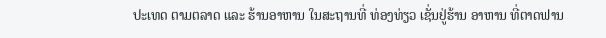ປະເທດ ຕາມຕລາດ ແລະ ຮ້ານອາຫານ ໃນສະຖານທີ່ ທ່ອງທ່ຽວ ເຊັ່ນຢູ່ຮ້ານ ອາຫານ ທີ່ຕາດຟານ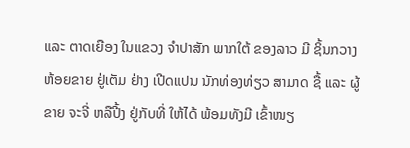ແລະ ຕາດເຍືອງ ໃນແຂວງ ຈຳປາສັກ ພາກໃຕ້ ຂອງລາວ ມີ ຊິ້ນກວາງ ຫ້ອຍຂາຍ ຢູ່ເຕັມ ຢ່າງ ເປີດແປນ ນັກທ່ອງທ່ຽວ ສາມາດ ຊື້ ແລະ ຜູ້ຂາຍ ຈະຈີ່ ຫລືປີ້ງ ຢູ່ກັບທີ່ ໃຫ້ໄດ້ ພ້ອມທັງມີ ເຂົ້າໜຽ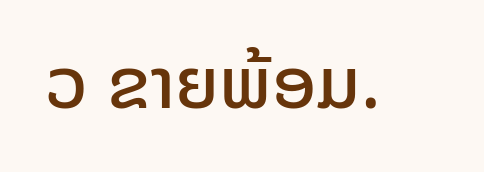ວ ຂາຍພ້ອມ.